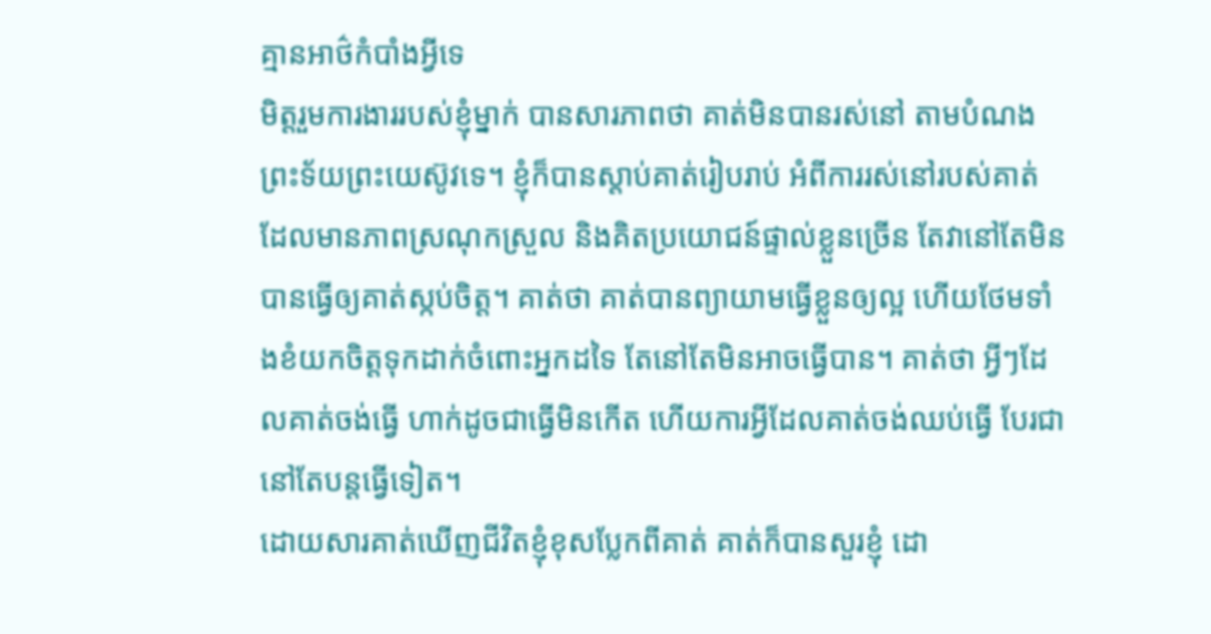គ្មានអាថ៌កំបាំងអ្វីទេ
មិត្តរួមការងាររបស់ខ្ញុំម្នាក់ បានសារភាពថា គាត់មិនបានរស់នៅ តាមបំណងព្រះទ័យព្រះយេស៊ូវទេ។ ខ្ញុំក៏បានស្តាប់គាត់រៀបរាប់ អំពីការរស់នៅរបស់គាត់ ដែលមានភាពស្រណុកស្រួល និងគិតប្រយោជន៍ផ្ទាល់ខ្លួនច្រើន តែវានៅតែមិនបានធ្វើឲ្យគាត់ស្កប់ចិត្ត។ គាត់ថា គាត់បានព្យាយាមធ្វើខ្លួនឲ្យល្អ ហើយថែមទាំងខំយកចិត្តទុកដាក់ចំពោះអ្នកដទៃ តែនៅតែមិនអាចធ្វើបាន។ គាត់ថា អ្វីៗដែលគាត់ចង់ធ្វើ ហាក់ដូចជាធ្វើមិនកើត ហើយការអ្វីដែលគាត់ចង់ឈប់ធ្វើ បែរជានៅតែបន្តធ្វើទៀត។
ដោយសារគាត់ឃើញជីវិតខ្ញុំខុសប្លែកពីគាត់ គាត់ក៏បានសួរខ្ញុំ ដោ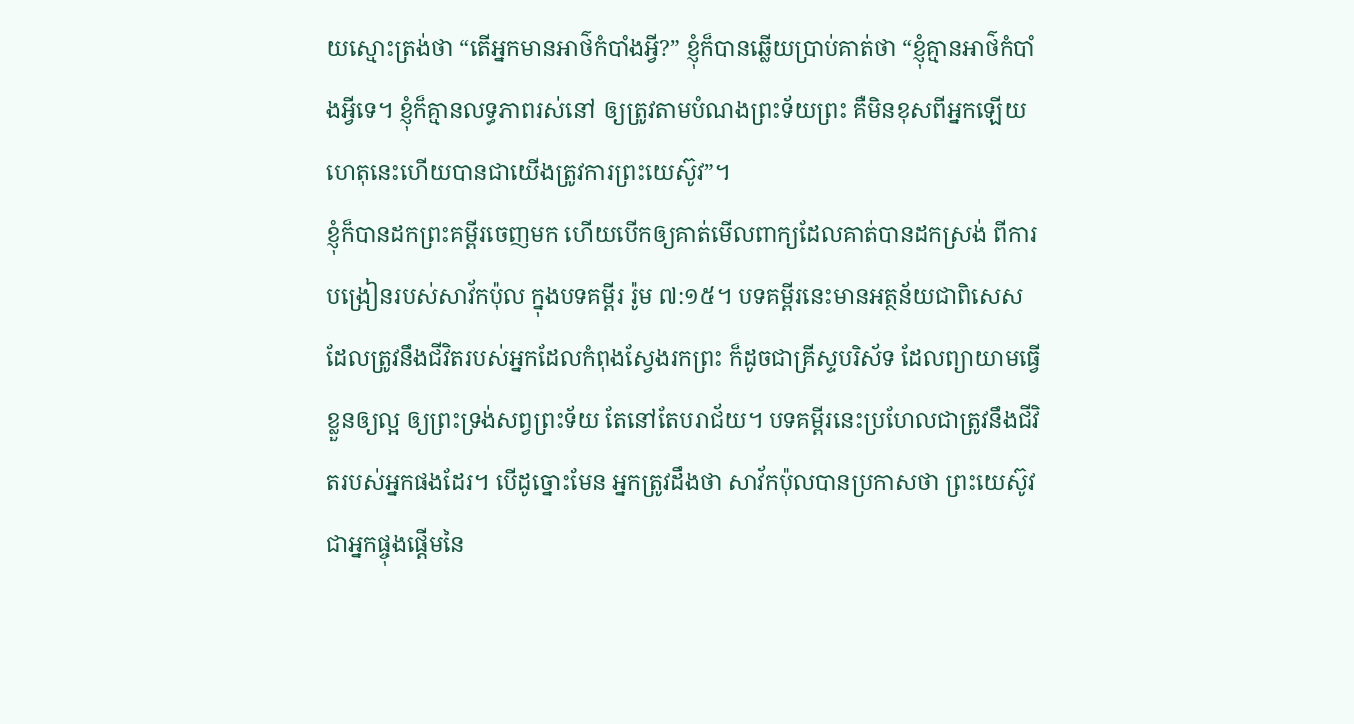យស្មោះត្រង់ថា “តើអ្នកមានអាថ៌កំបាំងអ្វី?” ខ្ញុំក៏បានឆ្លើយប្រាប់គាត់ថា “ខ្ញុំគ្មានអាថ៌កំបាំងអ្វីទេ។ ខ្ញុំក៏គ្មានលទ្ធភាពរស់នៅ ឲ្យត្រូវតាមបំណងព្រះទ័យព្រះ គឺមិនខុសពីអ្នកឡើយ ហេតុនេះហើយបានជាយើងត្រូវការព្រះយេស៊ូវ”។
ខ្ញុំក៏បានដកព្រះគម្ពីរចេញមក ហើយបើកឲ្យគាត់មើលពាក្យដែលគាត់បានដកស្រង់ ពីការបង្រៀនរបស់សាវ័កប៉ុល ក្នុងបទគម្ពីរ រ៉ូម ៧:១៥។ បទគម្ពីរនេះមានអត្ថន័យជាពិសេស ដែលត្រូវនឹងជីវិតរបស់អ្នកដែលកំពុងស្វែងរកព្រះ ក៏ដូចជាគ្រីស្ទបរិស័ទ ដែលព្យាយាមធ្វើខ្លួនឲ្យល្អ ឲ្យព្រះទ្រង់សព្វព្រះទ័យ តែនៅតែបរាជ័យ។ បទគម្ពីរនេះប្រហែលជាត្រូវនឹងជីវិតរបស់អ្នកផងដែរ។ បើដូច្នោះមែន អ្នកត្រូវដឹងថា សាវ័កប៉ុលបានប្រកាសថា ព្រះយេស៊ូវជាអ្នកផ្ចុងផ្តើមនៃ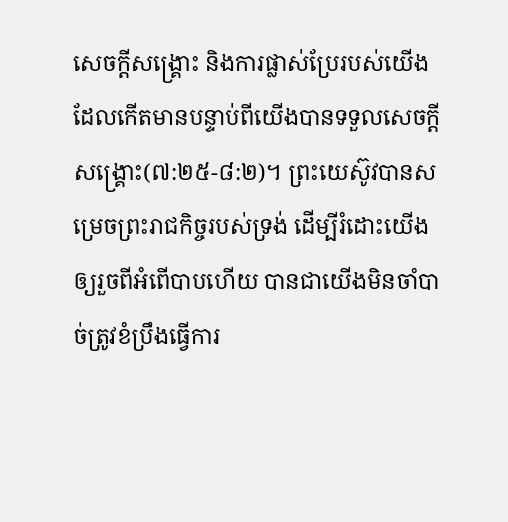សេចក្តីសង្រ្គោះ និងការផ្លាស់ប្រែរបស់យើង ដែលកើតមានបន្ទាប់ពីយើងបានទទួលសេចក្តីសង្រ្គោះ(៧:២៥-៨:២)។ ព្រះយេស៊ូវបានសម្រេចព្រះរាជកិច្ចរបស់ទ្រង់ ដើម្បីរំដោះយើងឲ្យរួចពីអំពើបាបហើយ បានជាយើងមិនចាំបាច់ត្រូវខំប្រឹងធ្វើការ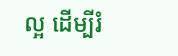ល្អ ដើម្បីរំ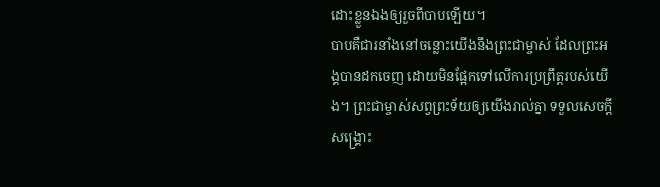ដោះខ្លួនឯងឲ្យរួចពីបាបឡើយ។
បាបគឺជារនាំងនៅចន្លោះយើងនឹងព្រះជាម្ចាស់ ដែលព្រះអង្គបានដកចេញ ដោយមិនផ្អែកទៅលើការប្រព្រឹត្តរបស់យើង។ ព្រះជាម្ចាស់សព្វព្រះទ័យឲ្យយើងរាល់គ្នា ទទួលសេចក្តីសង្រ្គោះ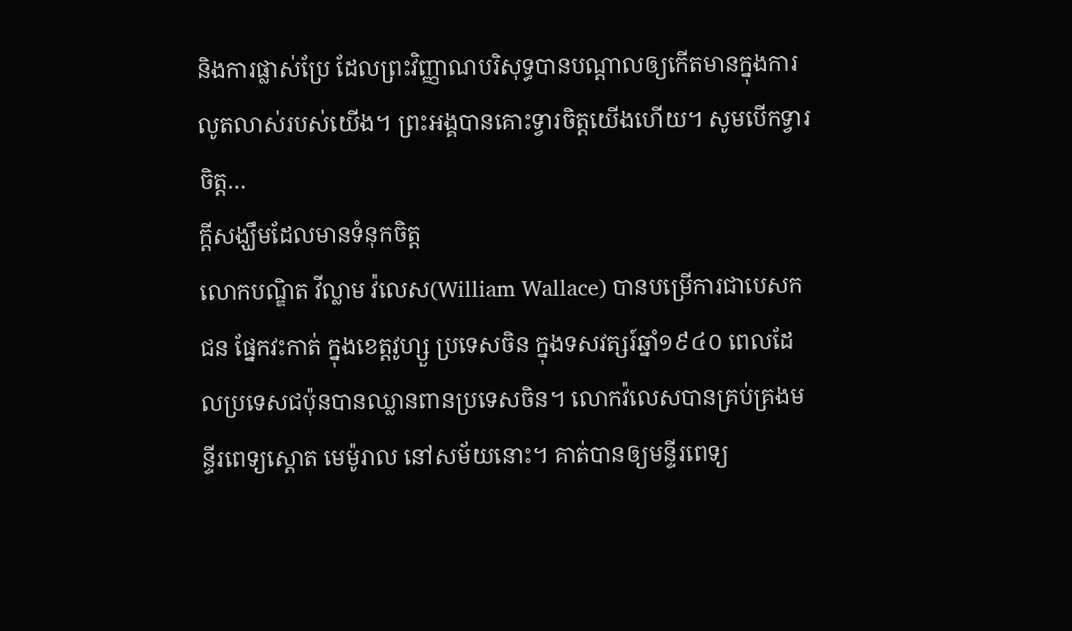និងការផ្លាស់ប្រែ ដែលព្រះវិញ្ញាណបរិសុទ្ធបានបណ្តាលឲ្យកើតមានក្នុងការលូតលាស់របស់យើង។ ព្រះអង្គបានគោះទ្វារចិត្តយើងហើយ។ សូមបើកទ្វារចិត្ត…
ក្តីសង្ឃឹមដែលមានទំនុកចិត្ត
លោកបណ្ឌិត វីល្លាម វ៉លេស(William Wallace) បានបម្រើការជាបេសកជន ផ្នែកវះកាត់ ក្នុងខេត្តវូហ្សួ ប្រទេសចិន ក្នុងទសវត្សរ៍ឆ្នាំ១៩៤០ ពេលដែលប្រទេសជប៉ុនបានឈ្លានពានប្រទេសចិន។ លោកវ៉លេសបានគ្រប់គ្រងមន្ទីរពេទ្យស្តោត មេម៉ូរាល នៅសម័យនោះ។ គាត់បានឲ្យមន្ទីរពេទ្យ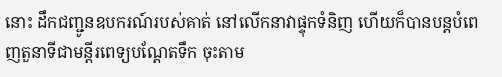នោះ ដឹកជញ្ជូនឧបករណ៍របស់គាត់ នៅលើកនាវាផ្ទុកទំនិញ ហើយក៏បានបន្តបំពេញតួនាទីជាមន្តីរពេទ្យបណ្តែតទឹក ចុះតាម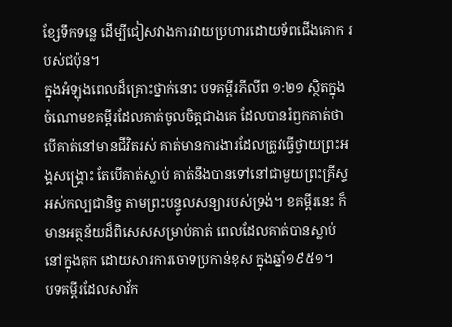ខ្សែទឹកទន្លេ ដើម្បីជៀសវាងការវាយប្រហារដោយទ័ពជើងគោក របស់ជប៉ុន។
ក្នុងអំឡុងពេលដ៏គ្រោះថ្នាក់នោះ បទគម្ពីរភីលីព ១:២១ ស្ថិតក្នុងចំណោមខគម្ពីរដែលគាត់ចូលចិត្តជាងគេ ដែលបានរំឭកគាត់ថា បើគាត់នៅមានជីវិតរស់ គាត់មានការងារដែលត្រូវធ្វើថ្វាយព្រះអង្គសង្រ្គោះ តែបើគាត់ស្លាប់ គាត់នឹងបានទៅនៅជាមួយព្រះគ្រីស្ទអស់កល្បជានិច្ច តាមព្រះបន្ទូលសន្យារបស់ទ្រង់។ ខគម្ពីរនេះ ក៏មានអត្ថន័យដ៏ពិសេសសម្រាប់គាត់ ពេលដែលគាត់បានស្លាប់ នៅក្នុងគុក ដោយសារការចោទប្រកាន់ខុស ក្នុងឆ្នាំ១៩៥១។
បទគម្ពីរដែលសាវ័ក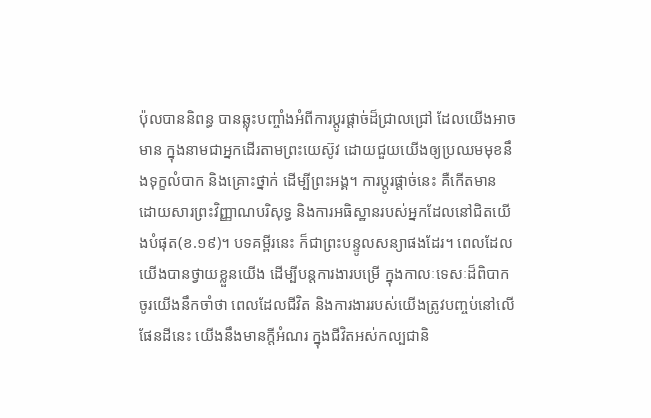ប៉ុលបាននិពន្ធ បានឆ្លុះបញ្ចាំងអំពីការប្តូរផ្តាច់ដ៏ជ្រាលជ្រៅ ដែលយើងអាចមាន ក្នុងនាមជាអ្នកដើរតាមព្រះយេស៊ូវ ដោយជួយយើងឲ្យប្រឈមមុខនឹងទុក្ខលំបាក និងគ្រោះថ្នាក់ ដើម្បីព្រះអង្គ។ ការប្តូរផ្តាច់នេះ គឺកើតមាន ដោយសារព្រះវិញ្ញាណបរិសុទ្ធ និងការអធិស្ឋានរបស់អ្នកដែលនៅជិតយើងបំផុត(ខ.១៩)។ បទគម្ពីរនេះ ក៏ជាព្រះបន្ទូលសន្យាផងដែរ។ ពេលដែលយើងបានថ្វាយខ្លួនយើង ដើម្បីបន្តការងារបម្រើ ក្នុងកាលៈទេសៈដ៏ពិបាក ចូរយើងនឹកចាំថា ពេលដែលជីវិត និងការងាររបស់យើងត្រូវបញ្ចប់នៅលើផែនដីនេះ យើងនឹងមានក្តីអំណរ ក្នុងជីវិតអស់កល្បជានិ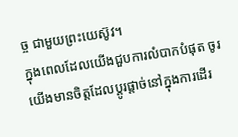ច្ច ជាមួយព្រះយេស៊ូវ។
ក្នុងពេលដែលយើងជួបការលំបាកបំផុត ចូរយើងមានចិត្តដែលប្តូរផ្តាច់នៅក្នុងការដើរ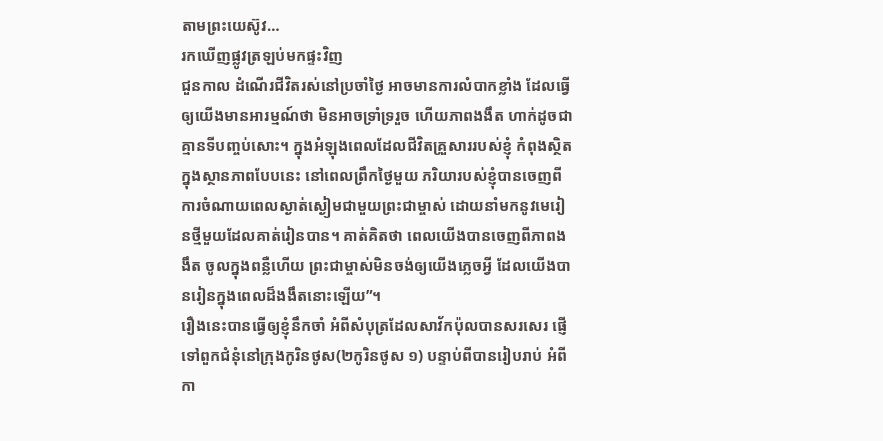តាមព្រះយេស៊ូវ…
រកឃើញផ្លូវត្រឡប់មកផ្ទះវិញ
ជួនកាល ដំណើរជីវិតរស់នៅប្រចាំថ្ងៃ អាចមានការលំបាកខ្លាំង ដែលធ្វើឲ្យយើងមានអារម្មណ៍ថា មិនអាចទ្រាំទ្ររួច ហើយភាពងងឹត ហាក់ដូចជាគ្មានទីបញ្ចប់សោះ។ ក្នុងអំឡុងពេលដែលជីវិតគ្រួសាររបស់ខ្ញុំ កំពុងស្ថិតក្នុងស្ថានភាពបែបនេះ នៅពេលព្រឹកថ្ងៃមួយ ភរិយារបស់ខ្ញុំបានចេញពីការចំណាយពេលស្ងាត់ស្ងៀមជាមួយព្រះជាម្ចាស់ ដោយនាំមកនូវមេរៀនថ្មីមួយដែលគាត់រៀនបាន។ គាត់គិតថា ពេលយើងបានចេញពីភាពងងឹត ចូលក្នុងពន្លឺហើយ ព្រះជាម្ចាស់មិនចង់ឲ្យយើងភ្លេចអ្វី ដែលយើងបានរៀនក្នុងពេលដ៏ងងឹតនោះឡើយ”។
រឿងនេះបានធ្វើឲ្យខ្ញុំនឹកចាំ អំពីសំបុត្រដែលសាវ័កប៉ុលបានសរសេរ ផ្ញើទៅពួកជំនុំនៅក្រុងកូរិនថូស(២កូរិនថូស ១) បន្ទាប់ពីបានរៀបរាប់ អំពីកា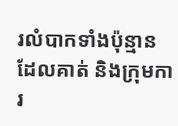រលំបាកទាំងប៉ុន្មាន ដែលគាត់ និងក្រុមការ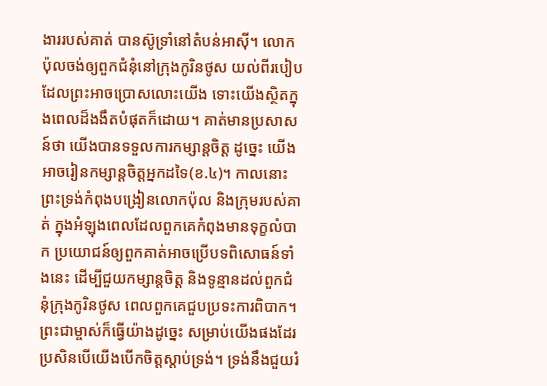ងាររបស់គាត់ បានស៊ូទ្រាំនៅតំបន់អាស៊ី។ លោកប៉ុលចង់ឲ្យពួកជំនុំនៅក្រុងកូរិនថូស យល់ពីរបៀបដែលព្រះអាចប្រោសលោះយើង ទោះយើងស្ថិតក្នុងពេលដ៏ងងឹតបំផុតក៏ដោយ។ គាត់មានប្រសាសន៍ថា យើងបានទទួលការកម្សាន្តចិត្ត ដូច្នេះ យើងអាចរៀនកម្សាន្តចិត្តអ្នកដទៃ(ខ.៤)។ កាលនោះ ព្រះទ្រង់កំពុងបង្រៀនលោកប៉ុល និងក្រុមរបស់គាត់ ក្នុងអំឡុងពេលដែលពួកគេកំពុងមានទុក្ខលំបាក ប្រយោជន៍ឲ្យពួកគាត់អាចប្រើបទពិសោធន៍ទាំងនេះ ដើម្បីជួយកម្សាន្តចិត្ត និងទូន្មានដល់ពួកជំនុំក្រុងកូរិនថូស ពេលពួកគេជួបប្រទះការពិបាក។ ព្រះជាម្ចាស់ក៏ធ្វើយ៉ាងដូច្នេះ សម្រាប់យើងផងដែរ ប្រសិនបើយើងបើកចិត្តស្តាប់ទ្រង់។ ទ្រង់នឹងជួយរំ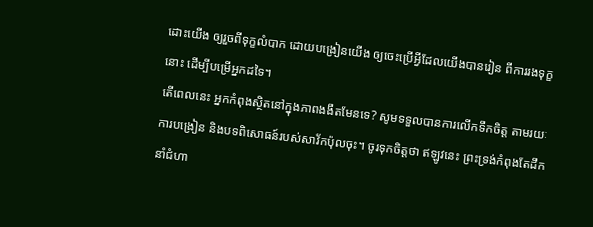ដោះយើង ឲ្យរួចពីទុក្ខលំបាក ដោយបង្រៀនយើង ឲ្យចេះប្រើអ្វីដែលយើងបានរៀន ពីការរងទុក្ខនោះ ដើម្បីបម្រើអ្នកដទៃ។
តើពេលនេះ អ្នកកំពុងស្ថិតនៅក្នុងភាពងងឹតមែនទេ? សូមទទួលបានការលើកទឹកចិត្ត តាមរយៈការបង្រៀន និងបទពិសោធន៍របស់សាវ័កប៉ុលចុះ។ ចូរទុកចិត្តថា ឥឡូវនេះ ព្រះទ្រង់កំពុងតែដឹកនាំជំហា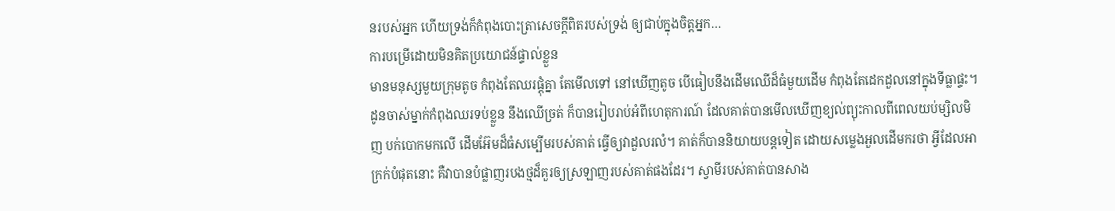នរបស់អ្នក ហើយទ្រង់ក៏កំពុងបោះត្រាសេចក្តីពិតរបស់ទ្រង់ ឲ្យជាប់ក្នុងចិត្តអ្នក…
ការបម្រើដោយមិនគិតប្រយោជន៍ផ្ទាល់ខ្លួន
មានមនុស្សមួយក្រុមតូច កំពុងតែឈរផ្តុំគ្នា តែមើលទៅ នៅឃើញតូច បើធៀបនឹងដើមឈើដ៏ធំមួយដើម កំពុងតែដេកដួលនៅក្នុងទីធ្លាផ្ទះ។ ដូនចាស់ម្នាក់កំពុងឈរទប់ខ្លួន នឹងឈើច្រត់ ក៏បានរៀបរាប់អំពីហេតុការណ៍ ដែលគាត់បានមើលឃើញខ្យល់ព្យុះកាលពីពេលយប់ម្សិលមិញ បក់បោកមកលើ ដើមអ៊ែមដ៏ធំសម្បើមរបស់គាត់ ធ្វើឲ្យវាដួលរលំ។ គាត់ក៏បាននិយាយបន្តទៀត ដោយសម្លេងអួលដើមករថា អ្វីដែលអាក្រក់បំផុតនោះ គឺវាបានបំផ្លាញរបងថ្មដ៏គួរឲ្យស្រឡាញរបស់គាត់ផងដែរ។ ស្វាមីរបស់គាត់បានសាង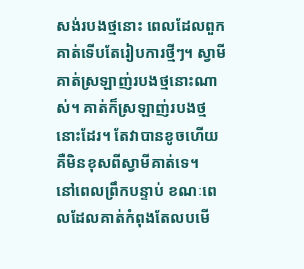សង់របងថ្មនោះ ពេលដែលពួកគាត់ទើបតែរៀបការថ្មីៗ។ ស្វាមីគាត់ស្រឡាញ់របងថ្មនោះណាស់។ គាត់ក៏ស្រឡាញ់របងថ្មនោះដែរ។ តែវាបានខូចហើយ គឺមិនខុសពីស្វាមីគាត់ទេ។
នៅពេលព្រឹកបន្ទាប់ ខណៈពេលដែលគាត់កំពុងតែលបមើ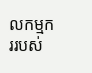លកម្មកររបស់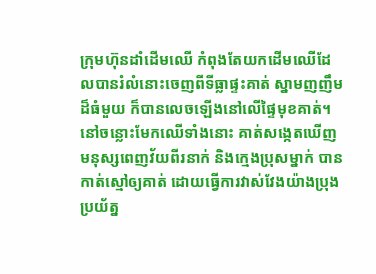ក្រុមហ៊ុនដាំដើមឈើ កំពុងតែយកដើមឈើដែលបានរំលំនោះចេញពីទីធ្លាផ្ទះគាត់ ស្នាមញញឹមដ៏ធំមួយ ក៏បានលេចឡើងនៅលើផ្ទៃមុខគាត់។ នៅចន្លោះមែកឈើទាំងនោះ គាត់សង្កេតឃើញមនុស្សពេញវ័យពីរនាក់ និងក្មេងប្រុសម្នាក់ បានកាត់ស្មៅឲ្យគាត់ ដោយធ្វើការវាស់វែងយ៉ាងប្រុងប្រយ័ត្ន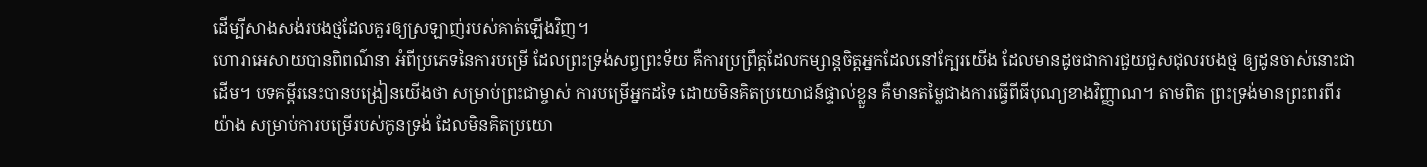ដើម្បីសាងសង់របងថ្មដែលគួរឲ្យស្រឡាញ់របស់គាត់ឡើងវិញ។
ហោរាអេសាយបានពិពណ៌នា អំពីប្រភេទនៃការបម្រើ ដែលព្រះទ្រង់សព្វព្រះទ័យ គឺការប្រព្រឹត្តដែលកម្សាន្តចិត្តអ្នកដែលនៅក្បែរយើង ដែលមានដូចជាការជួយជួសជុលរបងថ្ម ឲ្យដូនចាស់នោះជាដើម។ បទគម្ពីរនេះបានបង្រៀនយើងថា សម្រាប់ព្រះជាម្ចាស់ ការបម្រើអ្នកដទៃ ដោយមិនគិតប្រយោជន៍ផ្ទាល់ខ្លួន គឺមានតម្លៃជាងការធ្វើពីធីបុណ្យខាងវិញ្ញាណ។ តាមពិត ព្រះទ្រង់មានព្រះពរពីរយ៉ាង សម្រាប់ការបម្រើរបស់កូនទ្រង់ ដែលមិនគិតប្រយោ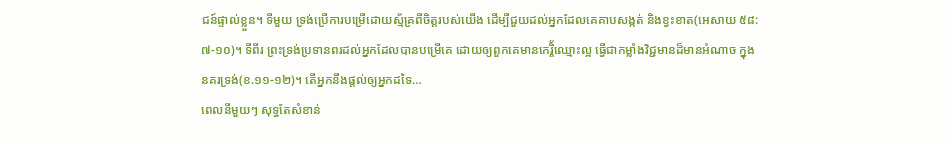ជន៍ផ្ទាល់ខ្លួន។ ទីមួយ ទ្រង់ប្រើការបម្រើដោយស្ម័គ្រពីចិត្តរបស់យើង ដើម្បីជួយដល់អ្នកដែលគេគាបសង្កត់ និងខ្វះខាត(អេសាយ ៥៨:៧-១០)។ ទីពីរ ព្រះទ្រង់ប្រទានពរដល់អ្នកដែលបានបម្រើគេ ដោយឲ្យពួកគេមានកេរ្តិ័ឈ្មោះល្អ ធ្វើជាកម្លាំងវិជ្ជមានដ៏មានអំណាច ក្នុងនគរទ្រង់(ខ.១១-១២)។ តើអ្នកនឹងផ្តល់ឲ្យអ្នកដទៃ…
ពេលនីមួយៗ សុទ្ធតែសំខាន់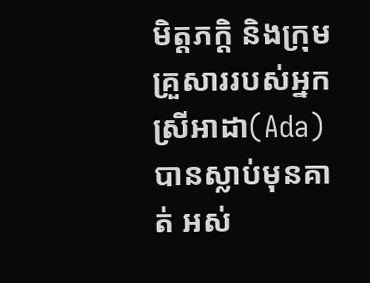មិត្តភក្តិ និងក្រុមគ្រួសាររបស់អ្នកស្រីអាដា(Ada) បានស្លាប់មុនគាត់ អស់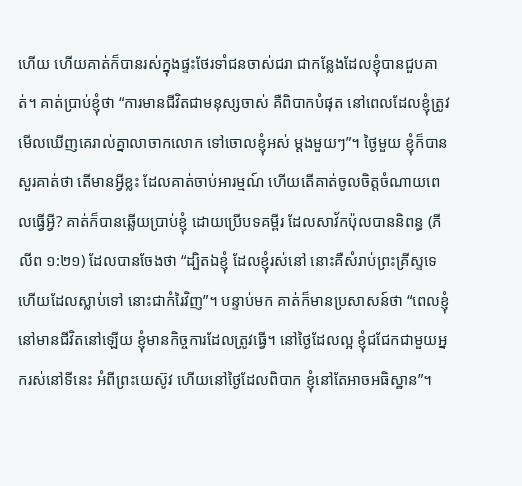ហើយ ហើយគាត់ក៏បានរស់ក្នុងផ្ទះថែរទាំជនចាស់ជរា ជាកន្លែងដែលខ្ញុំបានជួបគាត់។ គាត់ប្រាប់ខ្ញុំថា “ការមានជីវិតជាមនុស្សចាស់ គឺពិបាកបំផុត នៅពេលដែលខ្ញុំត្រូវមើលឃើញគេរាល់គ្នាលាចាកលោក ទៅចោលខ្ញុំអស់ ម្តងមួយៗ”។ ថ្ងៃមួយ ខ្ញុំក៏បានសួរគាត់ថា តើមានអ្វីខ្លះ ដែលគាត់ចាប់អារម្មណ៍ ហើយតើគាត់ចូលចិត្តចំណាយពេលធ្វើអ្វី? គាត់ក៏បានឆ្លើយប្រាប់ខ្ញុំ ដោយប្រើបទគម្ពីរ ដែលសាវ័កប៉ុលបាននិពន្ធ (ភីលីព ១:២១) ដែលបានចែងថា “ដ្បិតឯខ្ញុំ ដែលខ្ញុំរស់នៅ នោះគឺសំរាប់ព្រះគ្រីស្ទទេ ហើយដែលស្លាប់ទៅ នោះជាកំរៃវិញ”។ បន្ទាប់មក គាត់ក៏មានប្រសាសន៍ថា “ពេលខ្ញុំនៅមានជីវិតនៅឡើយ ខ្ញុំមានកិច្ចការដែលត្រូវធ្វើ។ នៅថ្ងៃដែលល្អ ខ្ញុំជជែកជាមួយអ្នករស់នៅទីនេះ អំពីព្រះយេស៊ូវ ហើយនៅថ្ងៃដែលពិបាក ខ្ញុំនៅតែអាចអធិស្ឋាន”។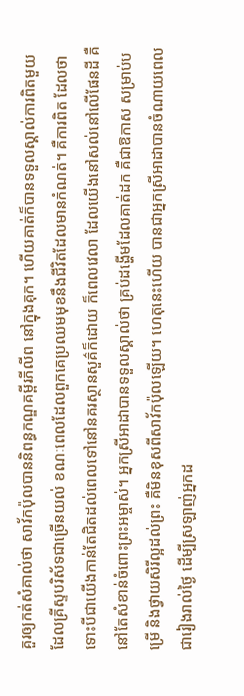គួរឲ្យកត់សំគាល់ថា សាវ័កប៉ុលបាននិពន្ធកណ្ឌគម្ពីរភីលីព នៅក្នុងគុក។ ហើយគាត់ក៏បានទទួលស្គាល់ការពិតមួយ ដែលគ្រីស្ទបរិស័ទជាច្រើនយល់ ខណៈពេលដែលពួកគេប្រឈមមុខនឹងជីវិតដែលមានកំណត់។ គឺការពិត ដែលថា ទោះបីជាយើងកាន់តែជិតដល់ពេលទៅនៅនគរស្ថានសួគ៌ក៏ដោយ ក៏ពេលវេលា ដែលយើងនៅសល់នៅលើផែនដី គឺនៅតែសំខាន់ចំពោះព្រះអម្ចាស់។ អ្នកស្រីអាដាបានទទួលស្គាល់ថា គ្រប់ដង្ហើមដែលគាត់ដក គឺជាឱកាស សម្រាប់បម្រើ និងថ្វាយសិរីល្អដល់ព្រះ គឺមិនខុសពីសាវ័កប៉ុលឡើយ។ ហេតុនេះហើយ បានជាអ្នកស្រីអាដាបានចំណាយពេលជារៀងរាល់ថ្ងៃ ដើម្បីស្រឡាញ់អ្នកដ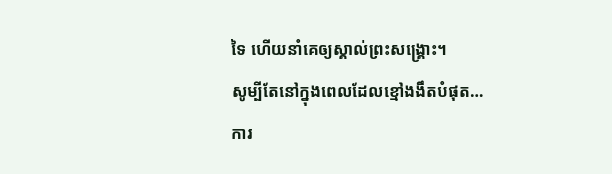ទៃ ហើយនាំគេឲ្យស្គាល់ព្រះសង្រ្គោះ។
សូម្បីតែនៅក្នុងពេលដែលខ្មៅងងឹតបំផុត…
ការ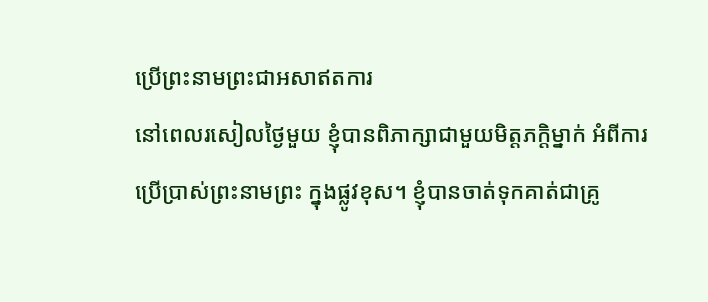ប្រើព្រះនាមព្រះជាអសាឥតការ
នៅពេលរសៀលថ្ងៃមួយ ខ្ញុំបានពិភាក្សាជាមួយមិត្តភក្តិម្នាក់ អំពីការប្រើប្រាស់ព្រះនាមព្រះ ក្នុងផ្លូវខុស។ ខ្ញុំបានចាត់ទុកគាត់ជាគ្រូ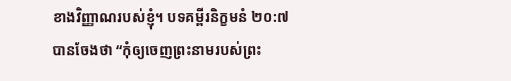ខាងវិញ្ញាណរបស់ខ្ញុំ។ បទគម្ពីរនិក្ខមនំ ២០:៧ បានចែងថា “កុំឲ្យចេញព្រះនាមរបស់ព្រះ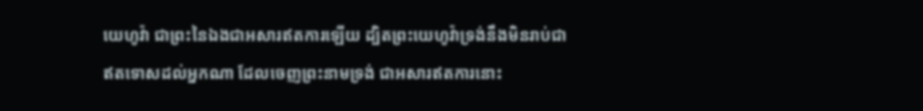យេហូវ៉ា ជាព្រះនៃឯងជាអសារឥតការឡើយ ដ្បិតព្រះយេហូវ៉ាទ្រង់នឹងមិនរាប់ជាឥតទោសដល់អ្នកណា ដែលចេញព្រះនាមទ្រង់ ជាអសារឥតការនោះ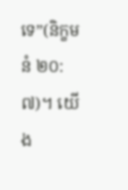ទេ”(និក្ខមនំ ២០:៧)។ យើង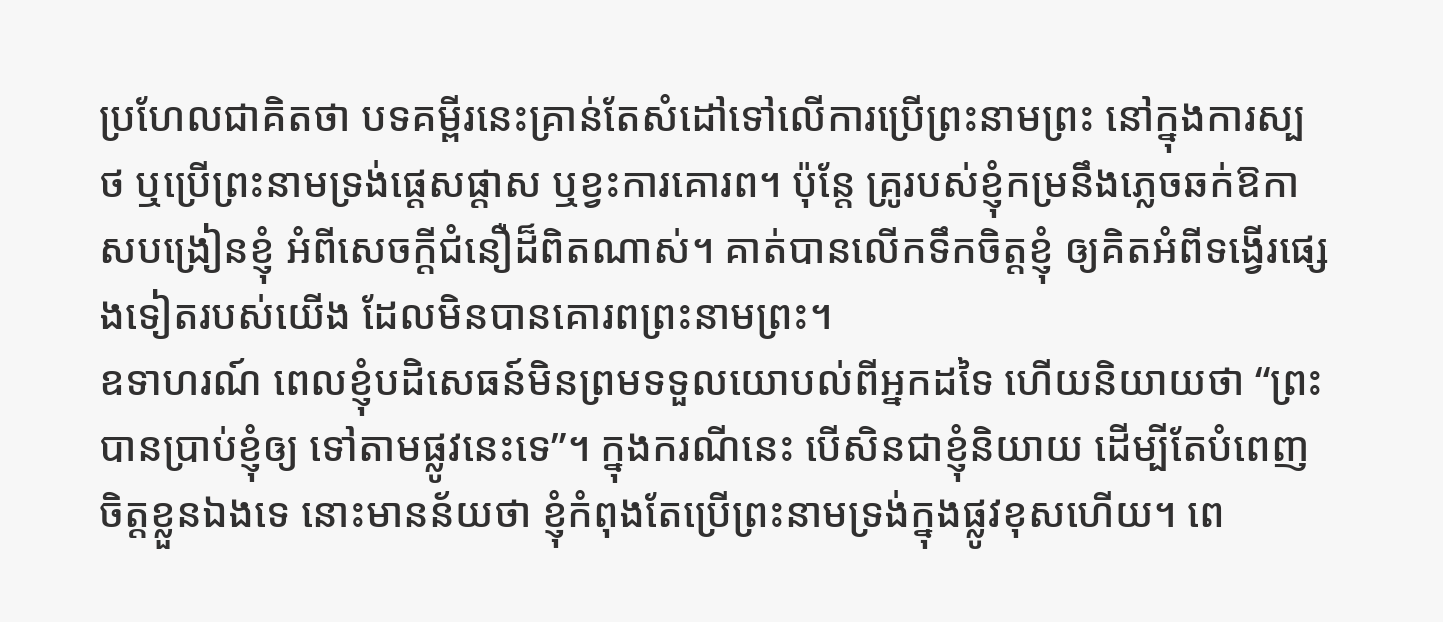ប្រហែលជាគិតថា បទគម្ពីរនេះគ្រាន់តែសំដៅទៅលើការប្រើព្រះនាមព្រះ នៅក្នុងការស្បថ ឬប្រើព្រះនាមទ្រង់ផ្តេសផ្តាស ឬខ្វះការគោរព។ ប៉ុន្តែ គ្រូរបស់ខ្ញុំកម្រនឹងភ្លេចឆក់ឱកាសបង្រៀនខ្ញុំ អំពីសេចក្តីជំនឿដ៏ពិតណាស់។ គាត់បានលើកទឹកចិត្តខ្ញុំ ឲ្យគិតអំពីទង្វើរផ្សេងទៀតរបស់យើង ដែលមិនបានគោរពព្រះនាមព្រះ។
ឧទាហរណ៍ ពេលខ្ញុំបដិសេធន៍មិនព្រមទទួលយោបល់ពីអ្នកដទៃ ហើយនិយាយថា “ព្រះបានប្រាប់ខ្ញុំឲ្យ ទៅតាមផ្លូវនេះទេ”។ ក្នុងករណីនេះ បើសិនជាខ្ញុំនិយាយ ដើម្បីតែបំពេញចិត្តខ្លួនឯងទេ នោះមានន័យថា ខ្ញុំកំពុងតែប្រើព្រះនាមទ្រង់ក្នុងផ្លូវខុសហើយ។ ពេ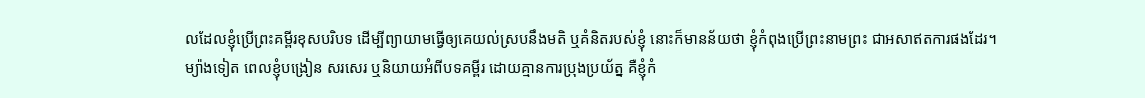លដែលខ្ញុំប្រើព្រះគម្ពីរខុសបរិបទ ដើម្បីព្យាយាមធ្វើឲ្យគេយល់ស្របនឹងមតិ ឬគំនិតរបស់ខ្ញុំ នោះក៏មានន័យថា ខ្ញុំកំពុងប្រើព្រះនាមព្រះ ជាអសាឥតការផងដែរ។
ម្យ៉ាងទៀត ពេលខ្ញុំបង្រៀន សរសេរ ឬនិយាយអំពីបទគម្ពីរ ដោយគ្មានការប្រុងប្រយ័ត្ន គឺខ្ញុំកំ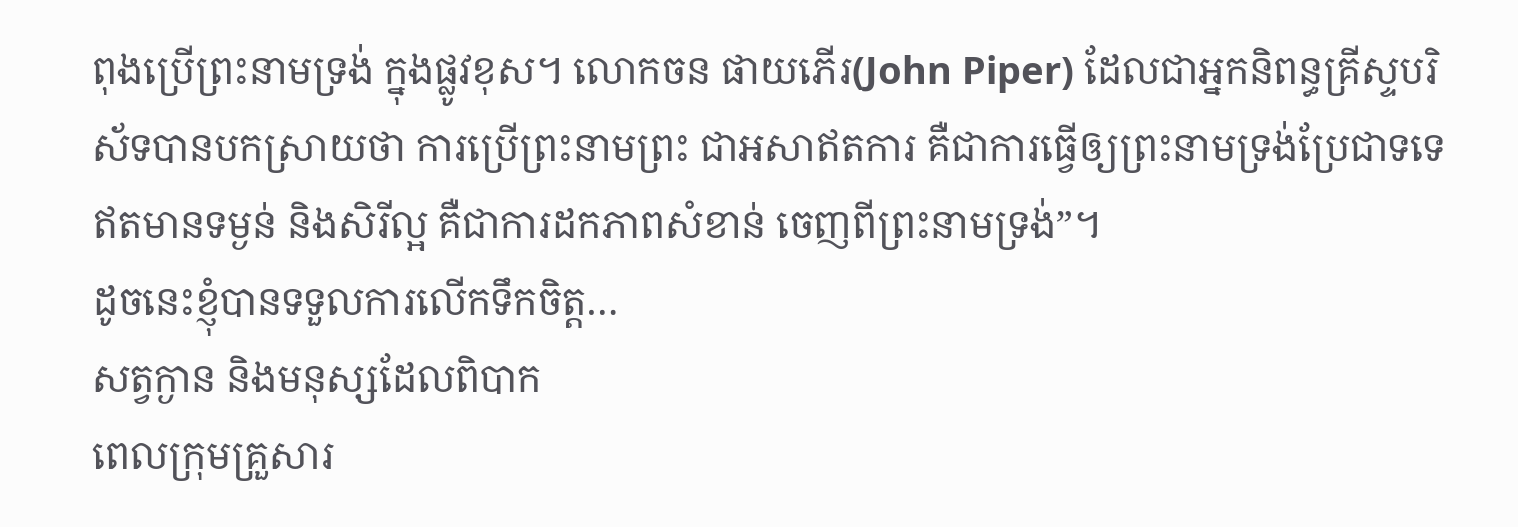ពុងប្រើព្រះនាមទ្រង់ ក្នុងផ្លូវខុស។ លោកចន ផាយភើរ(John Piper) ដែលជាអ្នកនិពន្ធគ្រីស្ទបរិស័ទបានបកស្រាយថា ការប្រើព្រះនាមព្រះ ជាអសាឥតការ គឺជាការធ្វើឲ្យព្រះនាមទ្រង់ប្រែជាទទេ ឥតមានទម្ងន់ និងសិរីល្អ គឺជាការដកភាពសំខាន់ ចេញពីព្រះនាមទ្រង់”។
ដូចនេះខ្ញុំបានទទួលការលើកទឹកចិត្ត…
សត្វក្ងាន និងមនុស្សដែលពិបាក
ពេលក្រុមគ្រួសារ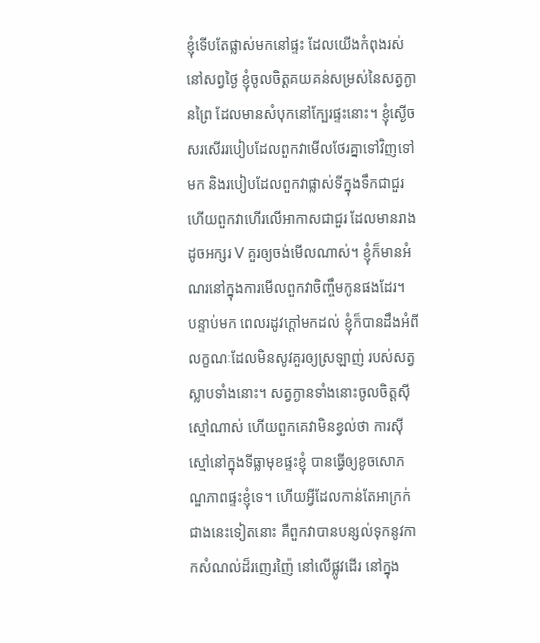ខ្ញុំទើបតែផ្លាស់មកនៅផ្ទះ ដែលយើងកំពុងរស់នៅសព្វថ្ងៃ ខ្ញុំចូលចិត្តគយគន់សម្រស់នៃសត្វក្ងានព្រៃ ដែលមានសំបុកនៅក្បែរផ្ទះនោះ។ ខ្ញុំស្ងើចសរសើររបៀបដែលពួកវាមើលថែរគ្នាទៅវិញទៅមក និងរបៀបដែលពួកវាផ្លាស់ទីក្នុងទឹកជាជួរ ហើយពួកវាហើរលើអាកាសជាជួរ ដែលមានរាងដូចអក្សរ V គួរឲ្យចង់មើលណាស់។ ខ្ញុំក៏មានអំណរនៅក្នុងការមើលពួកវាចិញ្ចឹមកូនផងដែរ។
បន្ទាប់មក ពេលរដូវក្តៅមកដល់ ខ្ញុំក៏បានដឹងអំពីលក្ខណៈដែលមិនសូវគួរឲ្យស្រឡាញ់ របស់សត្វស្លាបទាំងនោះ។ សត្វក្ងានទាំងនោះចូលចិត្តស៊ីស្មៅណាស់ ហើយពួកគេវាមិនខ្វល់ថា ការស៊ីស្មៅនៅក្នុងទីធ្លាមុខផ្ទះខ្ញុំ បានធ្វើឲ្យខូចសោភណ្ឌភាពផ្ទះខ្ញុំទេ។ ហើយអ្វីដែលកាន់តែអាក្រក់ជាងនេះទៀតនោះ គឺពួកវាបានបន្សល់ទុកនូវកាកសំណល់ដ៏រញេរញ៉ៃ នៅលើផ្លូវដើរ នៅក្នុង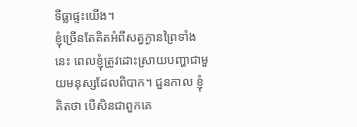ទីធ្លាផ្ទះយើង។
ខ្ញុំច្រើនតែគិតអំពីសត្វក្ងានព្រៃទាំងនេះ ពេលខ្ញុំត្រូវដោះស្រាយបញ្ហាជាមួយមនុស្សដែលពិបាក។ ជួនកាល ខ្ញុំគិតថា បើសិនជាពួកគេ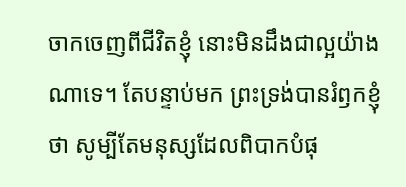ចាកចេញពីជីវិតខ្ញុំ នោះមិនដឹងជាល្អយ៉ាងណាទេ។ តែបន្ទាប់មក ព្រះទ្រង់បានរំឭកខ្ញុំថា សូម្បីតែមនុស្សដែលពិបាកបំផុ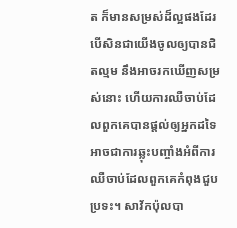ត ក៏មានសម្រស់ដ៏ល្អផងដែរ បើសិនជាយើងចូលឲ្យបានជិតល្មម នឹងអាចរកឃើញសម្រស់នោះ ហើយការឈឺចាប់ដែលពួកគេបានផ្តល់ឲ្យអ្នកដទៃ អាចជាការឆ្លុះបញ្ចាំងអំពីការឈឺចាប់ដែលពួកគេកំពុងជួបប្រទះ។ សាវ័កប៉ុលបា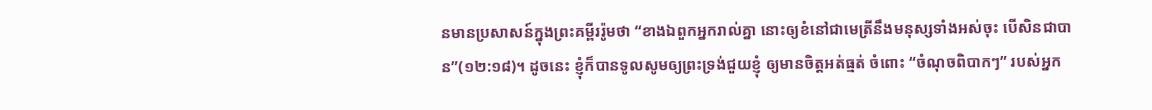នមានប្រសាសន៍ក្នុងព្រះគម្ពីររ៉ូមថា “ខាងឯពួកអ្នករាល់គ្នា នោះឲ្យខំនៅជាមេត្រីនឹងមនុស្សទាំងអស់ចុះ បើសិនជាបាន”(១២:១៨)។ ដូចនេះ ខ្ញុំក៏បានទូលសូមឲ្យព្រះទ្រង់ជួយខ្ញុំ ឲ្យមានចិត្តអត់ធ្មត់ ចំពោះ “ចំណុចពិបាកៗ” របស់អ្នក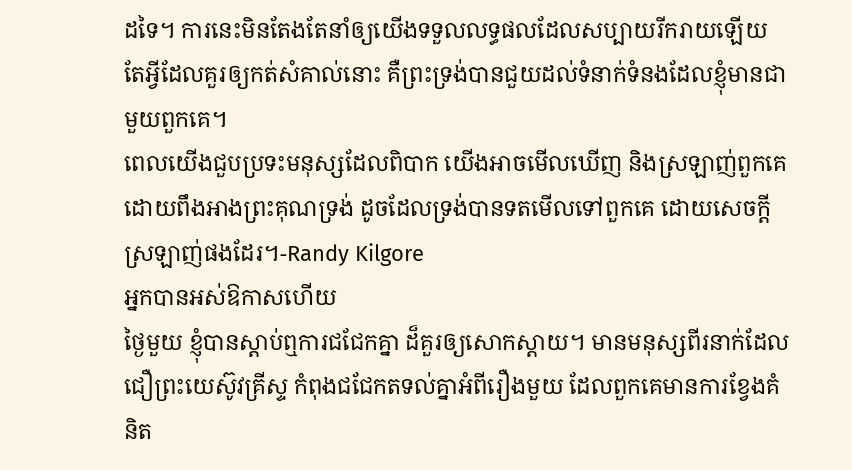ដទៃ។ ការនេះមិនតែងតែនាំឲ្យយើងទទួលលទ្ធផលដែលសប្បាយរីករាយឡើយ តែអ្វីដែលគួរឲ្យកត់សំគាល់នោះ គឺព្រះទ្រង់បានជួយដល់ទំនាក់ទំនងដែលខ្ញុំមានជាមួយពួកគេ។
ពេលយើងជួបប្រទះមនុស្សដែលពិបាក យើងអាចមើលឃើញ និងស្រឡាញ់ពួកគេ ដោយពឹងអាងព្រះគុណទ្រង់ ដូចដែលទ្រង់បានទតមើលទៅពួកគេ ដោយសេចក្តីស្រឡាញ់ផងដែរ។-Randy Kilgore
អ្នកបានអស់ឱកាសហើយ
ថ្ងៃមួយ ខ្ញុំបានស្តាប់ឮការជជែកគ្នា ដ៏គួរឲ្យសោកស្តាយ។ មានមនុស្សពីរនាក់ដែលជឿព្រះយេស៊ូវគ្រីស្ទ កំពុងជជែកតទល់គ្នាអំពីរឿងមួយ ដែលពួកគេមានការខ្វែងគំនិត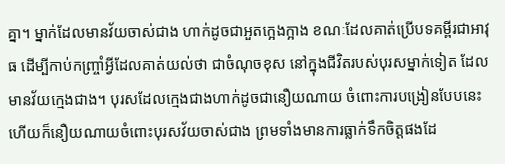គ្នា។ ម្នាក់ដែលមានវ័យចាស់ជាង ហាក់ដូចជាអួតក្អេងក្អាង ខណៈដែលគាត់ប្រើបទគម្ពីរជាអាវុធ ដើម្បីកាប់កញ្ច្រាំអ្វីដែលគាត់យល់ថា ជាចំណុចខុស នៅក្នុងជីវិតរបស់បុរសម្នាក់ទៀត ដែលមានវ័យក្មេងជាង។ បុរសដែលក្មេងជាងហាក់ដូចជានឿយណាយ ចំពោះការបង្រៀនបែបនេះ ហើយក៏នឿយណាយចំពោះបុរសវ័យចាស់ជាង ព្រមទាំងមានការធ្លាក់ទឹកចិត្តផងដែ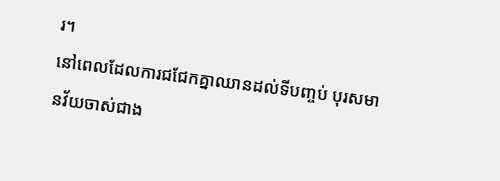រ។
នៅពេលដែលការជជែកគ្នាឈានដល់ទីបញ្ចប់ បុរសមានវ័យចាស់ជាង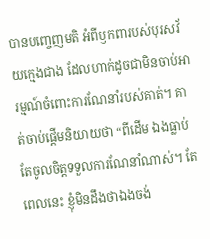បានបញ្ចេញមតិ អំពីឫកពារបស់បុរសវ័យក្មេងជាង ដែលហាក់ដូចជាមិនចាប់អារម្មណ៍ចំពោះការណែនាំរបស់គាត់។ គាត់ចាប់ផ្ដើមនិយាយថា “ពីដើម ឯងធ្លាប់តែចូលចិត្តទទួលការណែនាំណាស់។ តែពេលនេះ ខ្ញុំមិនដឹងថាឯងចង់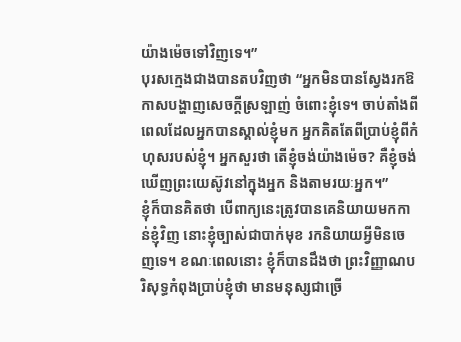យ៉ាងម៉េចទៅវិញទេ។”
បុរសក្មេងជាងបានតបវិញថា “អ្នកមិនបានស្វែងរកឱកាសបង្ហាញសេចក្តីស្រឡាញ់ ចំពោះខ្ញុំទេ។ ចាប់តាំងពីពេលដែលអ្នកបានស្គាល់ខ្ញុំមក អ្នកគិតតែពីប្រាប់ខ្ញុំពីកំហុសរបស់ខ្ញុំ។ អ្នកសួរថា តើខ្ញុំចង់យ៉ាងម៉េច? គឺខ្ញុំចង់ឃើញព្រះយេស៊ូវនៅក្នុងអ្នក និងតាមរយៈអ្នក។”
ខ្ញុំក៏បានគិតថា បើពាក្យនេះត្រូវបានគេនិយាយមកកាន់ខ្ញុំវិញ នោះខ្ញុំច្បាស់ជាបាក់មុខ រកនិយាយអ្វីមិនចេញទេ។ ខណៈពេលនោះ ខ្ញុំក៏បានដឹងថា ព្រះវិញ្ញាណបរិសុទ្ធកំពុងប្រាប់ខ្ញុំថា មានមនុស្សជាច្រើ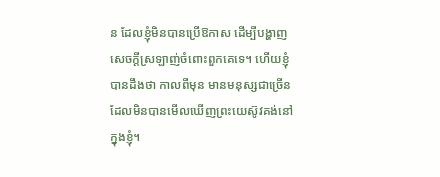ន ដែលខ្ញុំមិនបានប្រើឱកាស ដើម្បីបង្ហាញសេចក្តីស្រឡាញ់ចំពោះពួកគេទេ។ ហើយខ្ញុំបានដឹងថា កាលពីមុន មានមនុស្សជាច្រើនដែលមិនបានមើលឃើញព្រះយេស៊ូវគង់នៅក្នុងខ្ញុំ។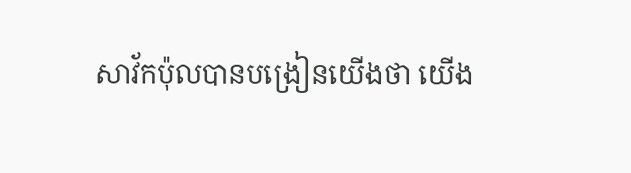សាវ័កប៉ុលបានបង្រៀនយើងថា យើង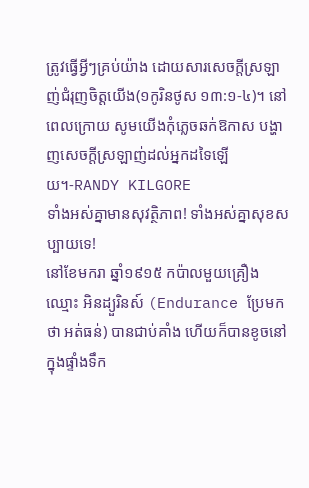ត្រូវធ្វើអ្វីៗគ្រប់យ៉ាង ដោយសារសេចក្តីស្រឡាញ់ជំរុញចិត្តយើង(១កូរិនថូស ១៣:១-៤)។ នៅពេលក្រោយ សូមយើងកុំភ្លេចឆក់ឱកាស បង្ហាញសេចក្តីស្រឡាញ់ដល់អ្នកដទៃឡើយ។-RANDY KILGORE
ទាំងអស់គ្នាមានសុវត្ថិភាព! ទាំងអស់គ្នាសុខសប្បាយទេ!
នៅខែមករា ឆ្នាំ១៩១៥ កប៉ាលមួយគ្រឿងឈ្មោះ អិនដ្យួរិនស៍ (Endurance ប្រែមកថា អត់ធន់) បានជាប់គាំង ហើយក៏បានខូចនៅក្នុងផ្ទាំងទឹក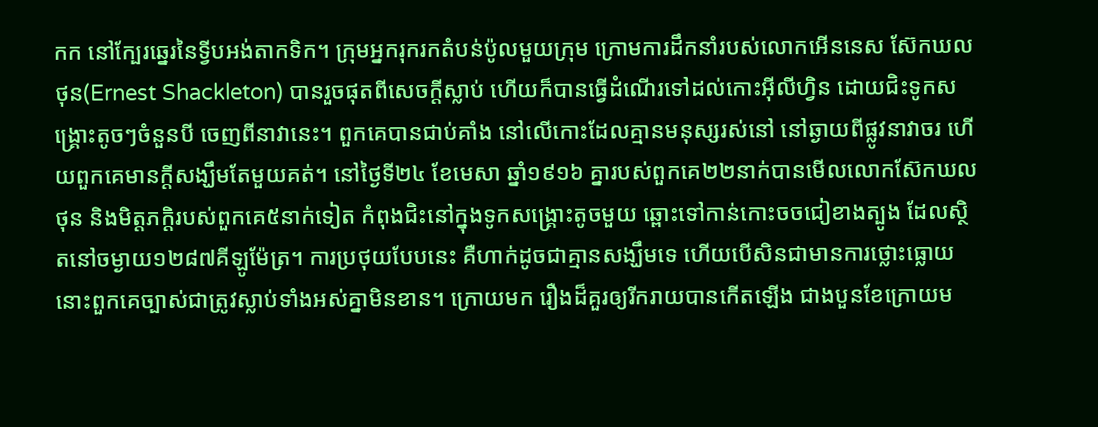កក នៅក្បែរឆ្នេរនៃទ្វីបអង់តាកទិក។ ក្រុមអ្នករុករកតំបន់ប៉ូលមួយក្រុម ក្រោមការដឹកនាំរបស់លោកអើននេស ស៊ែកឃលថុន(Ernest Shackleton) បានរួចផុតពីសេចក្តីស្លាប់ ហើយក៏បានធ្វើដំណើរទៅដល់កោះអ៊ីលីហ្វិន ដោយជិះទូកសង្រ្គោះតូចៗចំនួនបី ចេញពីនាវានេះ។ ពួកគេបានជាប់គាំង នៅលើកោះដែលគ្មានមនុស្សរស់នៅ នៅឆ្ងាយពីផ្លូវនាវាចរ ហើយពួកគេមានក្ដីសង្ឃឹមតែមួយគត់។ នៅថ្ងៃទី២៤ ខែមេសា ឆ្នាំ១៩១៦ គ្នារបស់ពួកគេ២២នាក់បានមើលលោកស៊ែកឃលថុន និងមិត្តភក្តិរបស់ពួកគេ៥នាក់ទៀត កំពុងជិះនៅក្នុងទូកសង្រ្គោះតូចមួយ ឆ្ពោះទៅកាន់កោះចចជៀខាងត្បូង ដែលស្ថិតនៅចម្ងាយ១២៨៧គីឡូម៉ែត្រ។ ការប្រថុយបែបនេះ គឺហាក់ដូចជាគ្មានសង្ឃឹមទេ ហើយបើសិនជាមានការថ្លោះធ្លោយ នោះពួកគេច្បាស់ជាត្រូវស្លាប់ទាំងអស់គ្នាមិនខាន។ ក្រោយមក រឿងដ៏គួរឲ្យរីករាយបានកើតឡើង ជាងបួនខែក្រោយម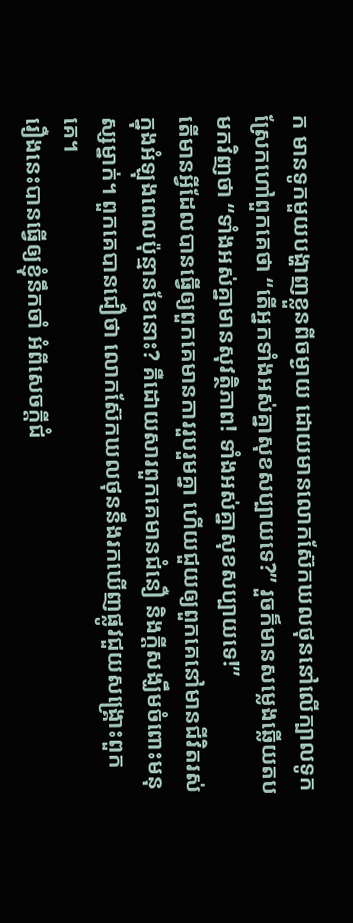ក មានទូកមួយបង្ហាញខ្លួនពីចម្ងាយ ដោយមានលោកស៊ែកឃលថុននៅលើក្បាលទូក ស្រែកហៅពួកគេថា “តើអ្នកទាំងអស់គ្នាសុខសប្បាយទេ?” រួចក៏មានសម្លេងឆ្លើយតបមកវិញថា “ទាំងអស់គ្នាមានសុវត្ថិភាព! ទាំងអស់គ្នាសុខសប្បាយទេ!”
តើមានអ្វីដែលបានធ្វើឲ្យពួកគេមានការរួបរួមគ្នា ហើយជួយឲ្យពួកគេនៅមានជីវិតរស់ក្នុងអំឡុងពេលប៉ុន្មានខែនោះ? គឺដោយសារពួកគេមានជំនឿ និងក្តីសង្ឃឹមចំពោះមនុស្សម្នាក់។ ពួកគេបានជឿថា លោកស៊ែកឃលថុននឹងរកឃើញផ្លូវជួយសង្រ្គោះពួកគេ។
រឿងនេះបានធ្វើឲ្យខ្ញុំនឹកចាំ អំពីសេចក្តីជំ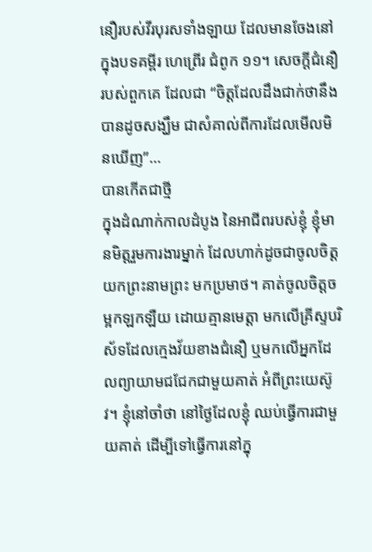នឿរបស់វីរបុរសទាំងឡាយ ដែលមានចែងនៅក្នុងបទគម្ពីរ ហេព្រើរ ជំពូក ១១។ សេចក្ដីជំនឿរបស់ពួកគេ ដែលជា “ចិត្តដែលដឹងជាក់ថានឹងបានដូចសង្ឃឹម ជាសំគាល់ពីការដែលមើលមិនឃើញ”…
បានកើតជាថ្មី
ក្នុងដំណាក់កាលដំបូង នៃអាជីពរបស់ខ្ញុំ ខ្ញុំមានមិត្តរួមការងារម្នាក់ ដែលហាក់ដូចជាចូលចិត្តយកព្រះនាមព្រះ មកប្រមាថ។ គាត់ចូលចិត្តចម្អកឡកឡឺយ ដោយគ្មានមេត្តា មកលើគ្រីស្ទបរិស័ទដែលក្មេងវ័យខាងជំនឿ ឬមកលើអ្នកដែលព្យាយាមជជែកជាមួយគាត់ អំពីព្រះយេស៊ូវ។ ខ្ញុំនៅចាំថា នៅថ្ងៃដែលខ្ញុំ ឈប់ធ្វើការជាមួយគាត់ ដើម្បីទៅធ្វើការនៅក្នុ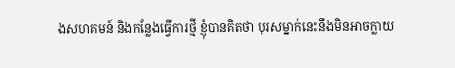ងសហគមន៍ និងកន្លែងធ្វើការថ្មី ខ្ញុំបានគិតថា បុរសម្នាក់នេះនឹងមិនអាចក្លាយ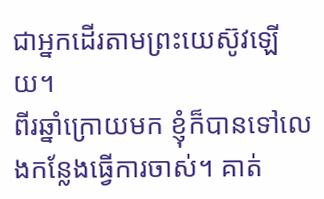ជាអ្នកដើរតាមព្រះយេស៊ូវឡើយ។
ពីរឆ្នាំក្រោយមក ខ្ញុំក៏បានទៅលេងកន្លែងធ្វើការចាស់។ គាត់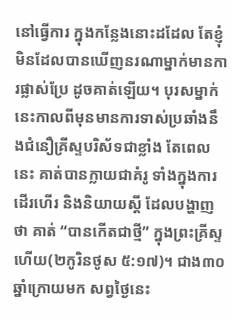នៅធ្វើការ ក្នុងកន្លែងនោះដដែល តែខ្ញុំមិនដែលបានឃើញនរណាម្នាក់មានការផ្លាស់ប្រែ ដូចគាត់ឡើយ។ បុរសម្នាក់នេះកាលពីមុនមានការទាស់ប្រឆាំងនឹងជំនឿគ្រីស្ទបរិស័ទជាខ្លាំង តែពេលនេះ គាត់បានក្លាយជាគំរូ ទាំងក្នុងការដើរហើរ និងនិយាយស្តី ដែលបង្ហាញថា គាត់ “បានកើតជាថ្មី” ក្នុងព្រះគ្រីស្ទហើយ(២កូរិនថូស ៥:១៧)។ ជាង៣០ឆ្នាំក្រោយមក សព្វថ្ងៃនេះ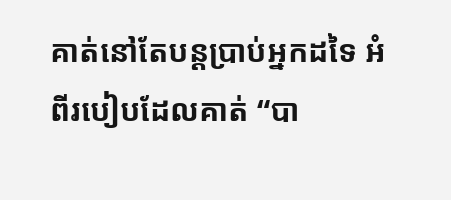គាត់នៅតែបន្តប្រាប់អ្នកដទៃ អំពីរបៀបដែលគាត់ “បា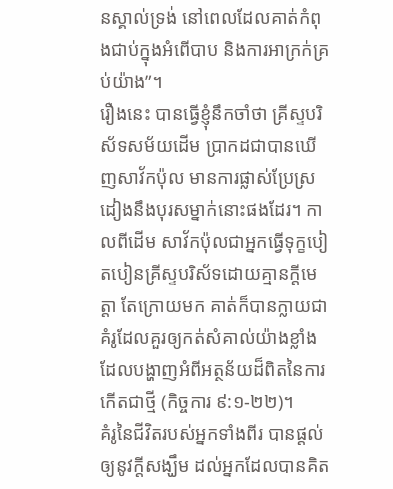នស្គាល់ទ្រង់ នៅពេលដែលគាត់កំពុងជាប់ក្នុងអំពើបាប និងការអាក្រក់គ្រប់យ៉ាង”។
រឿងនេះ បានធ្វើខ្ញុំនឹកចាំថា គ្រីស្ទបរិស័ទសម័យដើម ប្រាកដជាបានឃើញសាវ័កប៉ុល មានការផ្លាស់ប្រែស្រដៀងនឹងបុរសម្នាក់នោះផងដែរ។ កាលពីដើម សាវ័កប៉ុលជាអ្នកធ្វើទុក្ខបៀតបៀនគ្រីស្ទបរិស័ទដោយគ្មានក្តីមេត្តា តែក្រោយមក គាត់ក៏បានក្លាយជាគំរូដែលគួរឲ្យកត់សំគាល់យ៉ាងខ្លាំង ដែលបង្ហាញអំពីអត្ថន័យដ៏ពិតនៃការកើតជាថ្មី (កិច្ចការ ៩:១-២២)។
គំរូនៃជីវិតរបស់អ្នកទាំងពីរ បានផ្តល់ឲ្យនូវក្តីសង្ឃឹម ដល់អ្នកដែលបានគិត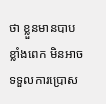ថា ខ្លួនមានបាបខ្លាំងពេក មិនអាចទទួលការប្រោស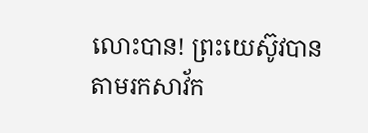លោះបាន! ព្រះយេស៊ូវបានតាមរកសាវ័ក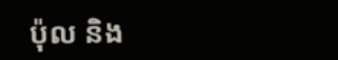ប៉ុល និង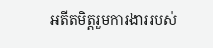អតីតមិត្តរួមការងាររបស់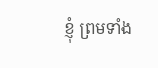ខ្ញុំ ព្រមទាំង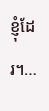ខ្ញុំដែរ។…